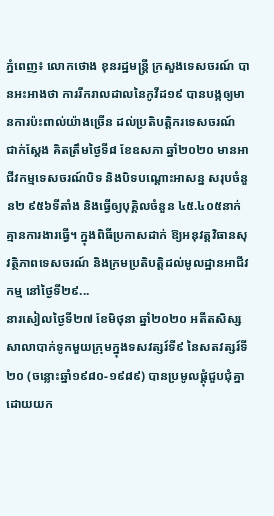ភ្នំពេញ៖ លោកថោង ខុនរដ្ឋមន្រ្តី ក្រសួងទេសចរណ៍ បានអះអាងថា ការរីករាលដាលនៃកូវីដ១៩ បានបង្កឲ្យមានការប៉ះពាល់យ៉ាងច្រើន ដល់ប្រតិបត្តិករទេសចរណ៍ ជាក់ស្តែង គិតត្រឹមថ្ងៃទី៨ ខែឧសភា ឆ្នាំ២០២០ មានអាជីវកម្មទេសចរណ៍បិទ និងបិទបណ្ដោះអាសន្ន សរុបចំនួន២ ៩៥៦ទីតាំង និងធ្វើឲ្យបុគ្គិលចំនួន ៤៥.៤០៥នាក់គ្មានការងារធ្វើ។ ក្នុងពិធីប្រកាសដាក់ ឱ្យអនុវត្តវិធានសុវត្ថិភាពទេសចរណ៍ និងក្រមប្រតិបត្តិដល់មូលដ្ឋានអាជីវកម្ម នៅថ្ងៃទី២៩...
នារសៀលថ្ងៃទី២៧ ខែមិថុនា ឆ្នាំ២០២០ អតីតសិស្សសាលាបាក់ទូកមួយក្រុមក្នុងទសវត្សរ៍ទី៩ នៃសតវត្សរ៍ទី២០ (ចន្លោះឆ្នាំ១៩៨០-១៩៨៩) បានប្រមូលផ្តុំជួបជុំគ្នា ដោយយក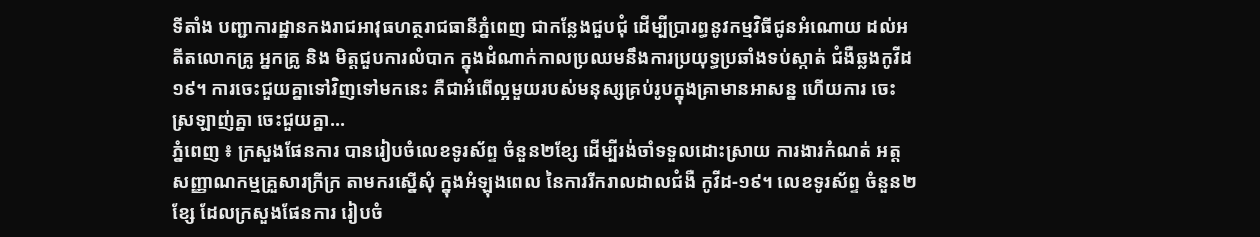ទីតាំង បញ្ជាការដ្ឋានកងរាជអាវុធហត្ថរាជធានីភ្នំពេញ ជាកន្លែងជួបជុំ ដើម្បីប្រារព្ធនូវកម្មវិធីជូនអំណោយ ដល់អតីតលោកគ្រូ អ្នកគ្រូ និង មិត្តជួបការលំបាក ក្នុងដំណាក់កាលប្រឈមនឹងការប្រយុទ្ធប្រឆាំងទប់ស្កាត់ ជំងឺឆ្លងកូវីដ១៩។ ការចេះជួយគ្នាទៅវិញទៅមកនេះ គឺជាអំពើល្អមួយរបស់មនុស្សគ្រប់រូបក្នុងគ្រាមានអាសន្ន ហើយការ ចេះស្រឡាញ់គ្នា ចេះជួយគ្នា...
ភ្នំពេញ ៖ ក្រសួងផែនការ បានរៀបចំលេខទូរស័ព្ទ ចំនួន២ខ្សែ ដើម្បីរង់ចាំទទួលដោះស្រាយ ការងារកំណត់ អត្តសញ្ញាណកម្មគ្រួសារក្រីក្រ តាមករស្នើសុំ ក្នុងអំឡុងពេល នៃការរីករាលដាលជំងឺ កូវីដ-១៩។ លេខទូរស័ព្ទ ចំនួន២ខ្សែ ដែលក្រសួងផែនការ រៀបចំ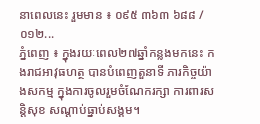នាពេលនេះ រួមមាន ៖ ០៩៥ ៣៦៣ ៦៨៨ /០១២...
ភ្នំពេញ ៖ ក្នុងរយៈពេល២៧ឆ្នាំកន្លងមកនេះ កងរាជអាវុធហត្ថ បានបំពេញតួនាទី ភារកិច្ចយ៉ាងសកម្ម ក្នុងការចូលរួមចំណែករក្សា ការពារសន្តិសុខ សណ្តាប់ធ្នាប់សង្គម។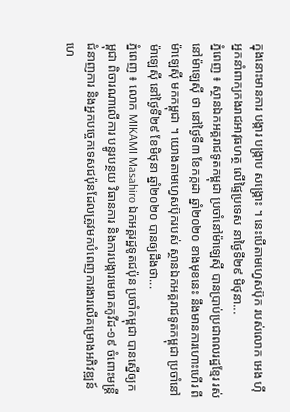ក្នុងនោះមានការ បង្ការ បង្ក្រាប សង្គ្រោះ ។ នេះបើតាមហ្វេសប៊ុក របស់លោក អេង ហ៊ី អ្នកនាំពាក្យកងរាជអាវុធហត្ថ លើផ្ទៃប្រទេស នាថ្ងៃទី២៩ មិថុនា...
ភ្នំពេញ ៖ ស្ថានឯកអគ្គរាជទូតកម្ពុជា ប្រចាំនៅម៉ាឡេស៊ី បានប្រាប់ប្រជាពលរដ្ឋខ្មែរ រស់នៅម៉ាឡេស៊ី ថា នៅថ្ងៃទី៣ ខែកក្កដា ឆ្នាំ២០២០ ខាងមុខនេះ នឹងមានការហោះហើរ ពីម៉ាឡេស៊ី មកកម្ពុជា ។ យោងតាមហ្វេសប៊ុករបស់ ស្ថានឯកអគ្គរាជទូតកម្ពុជា ប្រចាំនៅម៉ាឡេស៊ី នៅថ្ងៃទី២៩ ខែមិថុនា ឆ្នាំ២០២០ បានឲ្យដឹងថា...
ភ្នំពេញ ៖ លោក MIKAMI Masahiro ឯកអគ្គរដ្ឋទូតជប៉ុន ប្រចាំកម្ពុជា បានស្នើឲ្យកម្ពុជា ពិចារណាលើការ បន្ធូរបន្ថយ វិធានការ និងការបង្ការមេរោគកូវីដ-១៩ ចំពោះមន្ត្រីជំនាញការ និងអ្នកបច្ចេកទេសជប៉ុនដែលត្រូវមកបំពេញការងារលើគម្រោងអភិវឌ្ឍន៍ហេ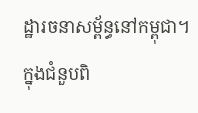ដ្ឋារចនាសម្ព័ន្ធនៅកម្ពុជា។ ក្នុងជំនួបពិ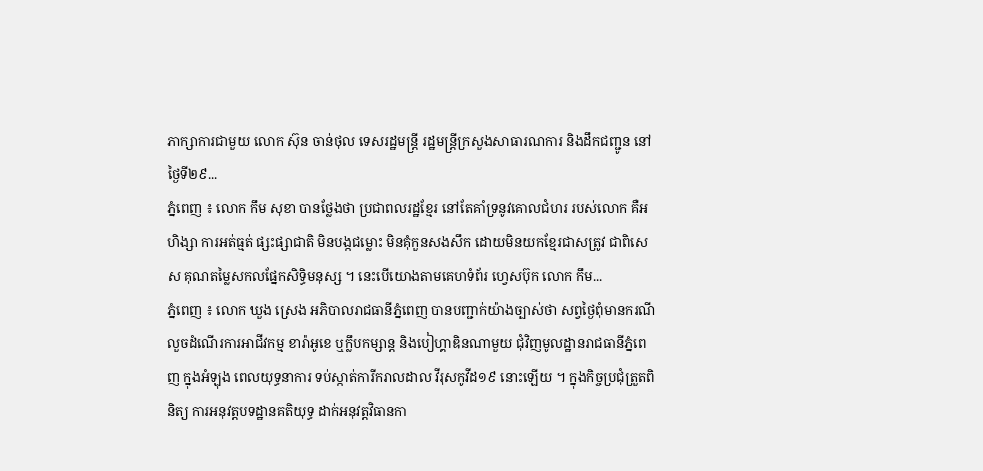ភាក្សាការជាមួយ លោក ស៊ុន ចាន់ថុល ទេសរដ្ឋមន្ត្រី រដ្ឋមន្ត្រីក្រសួងសាធារណការ និងដឹកជញ្ជូន នៅថ្ងៃទី២៩...
ភ្នំពេញ ៖ លោក កឹម សុខា បានថ្លែងថា ប្រជាពលរដ្ឋខ្មែរ នៅតែគាំទ្រនូវគោលជំហរ របស់លោក គឺអហិង្សា ការអត់ធ្មត់ ផ្សះផ្សាជាតិ មិនបង្កជម្លោះ មិនគុំកួនសងសឹក ដោយមិនយកខ្មែរជាសត្រូវ ជាពិសេស គុណតម្លៃសកលផ្នែកសិទ្ធិមនុស្ស ។ នេះបើយោងតាមគេហទំព័រ ហ្វេសប៊ុក លោក កឹម...
ភ្នំពេញ ៖ លោក ឃួង ស្រេង អភិបាលរាជធានីភ្នំពេញ បានបញ្ជាក់យ៉ាងច្បាស់ថា សព្វថ្ងៃពុំមានករណី លួចដំណើរការអាជីវកម្ម ខារ៉ាអូខេ ឬក្លឹបកម្សាន្ត និងបៀហ្គាឌិនណាមួយ ជុំវិញមូលដ្ឋានរាជធានីភ្នំពេញ ក្នុងអំឡុង ពេលយុទ្ធនាការ ទប់ស្កាត់ការីករាលដាល វីរុសកូវីដ១៩ នោះឡើយ ។ ក្នុងកិច្ចប្រជុំត្រួតពិនិត្យ ការអនុវត្តបទដ្ឋានគតិយុទ្ធ ដាក់អនុវត្តវិធានកា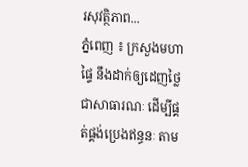រសុវត្ថិភាព...
ភ្នំពេញ ៖ ក្រសួងមហាផ្ទៃ នឹងដាក់ឲ្យដេញថ្លៃជាសាធារណៈ ដើម្បីផ្គត់ផ្គង់ប្រេងឥន្ធនៈ តាម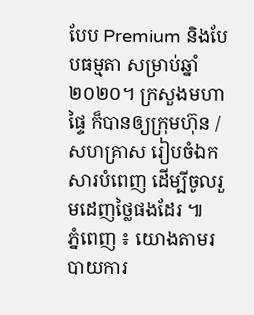បែប Premium និងបែបធម្មតា សម្រាប់ឆ្នាំ២០២០។ ក្រសួងមហាផ្ទៃ ក៏បានឲ្យក្រុមហ៊ុន /សហគ្រាស រៀបចំឯកសារបំពេញ ដើម្បីចូលរួមដេញថ្លៃផងដែរ ៕
ភ្នំពេញ ៖ យោងតាមរបាយការ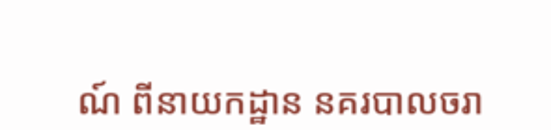ណ៍ ពីនាយកដ្ឋាន នគរបាលចរា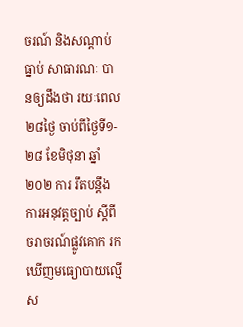ចរណ៍ និងសណ្តាប់ធ្នាប់ សាធារណៈ បានឲ្យដឹងថា រយៈពេល២៨ថ្ងៃ ចាប់ពីថ្ងៃទី១- ២៨ ខែមិថុនា ឆ្នាំ២០២ ការ រឹតបន្ដឹង ការអនុវត្តច្បាប់ ស្ដីពីចរាចរណ៍ផ្លូវគោក រកឃើញមធ្យោបាយល្មើស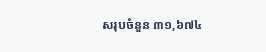សរុបចំនួន ៣១,៦៧៤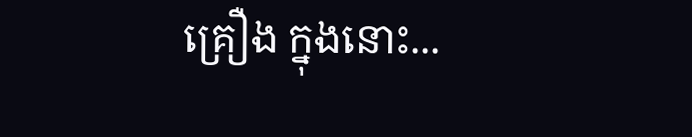គ្រឿង ក្នុងនោះ...